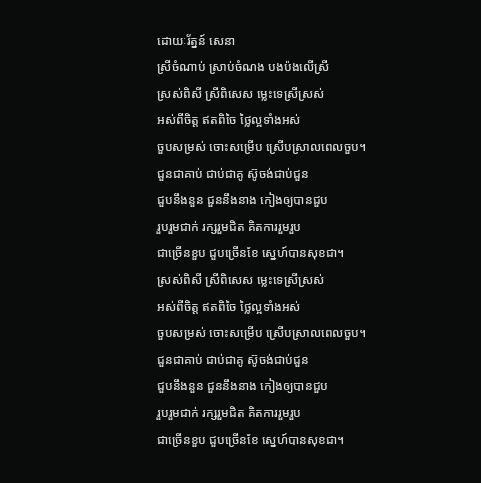ដោយៈរ័ត្នន៍ សេនា
ស្រីចំណាប់ ស្រាប់ចំណង បងប៉ងលើស្រី
ស្រស់ពិសី ស្រីពិសេស ម្លេះទេស្រីស្រស់
អស់ពីចិត្ត ឥតពិចៃ ថ្លៃល្អទាំងអស់
ចួបសម្រស់ ចោះសម្រើប ស្រើបស្រាលពេលចួប។
ជួនជាគាប់ ជាប់ជាគូ ស៊ូចង់ជាប់ជួន
ជួបនឹងនួន ជួននឹងនាង កៀងឲ្យបានជួប
រួបរួមជាក់ រក្សរួមជិត គិតការរួមរួប
ជាច្រើនខួប ជួបច្រើនខែ ស្នេហ៍បានសុខជា។
ស្រស់ពិសី ស្រីពិសេស ម្លេះទេស្រីស្រស់
អស់ពីចិត្ត ឥតពិចៃ ថ្លៃល្អទាំងអស់
ចួបសម្រស់ ចោះសម្រើប ស្រើបស្រាលពេលចួប។
ជួនជាគាប់ ជាប់ជាគូ ស៊ូចង់ជាប់ជួន
ជួបនឹងនួន ជួននឹងនាង កៀងឲ្យបានជួប
រួបរួមជាក់ រក្សរួមជិត គិតការរួមរួប
ជាច្រើនខួប ជួបច្រើនខែ ស្នេហ៍បានសុខជា។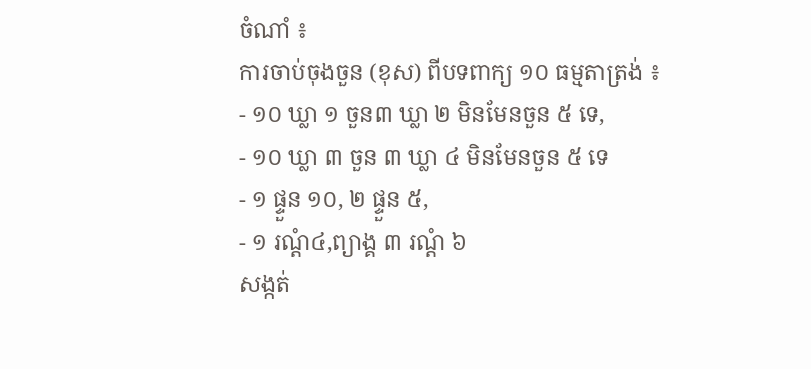ចំណាំ ៖
ការចាប់ចុងចួន (ខុស) ពីបទពាក្យ ១០ ធម្មតាត្រង់ ៖
- ១០ ឃ្លា ១ ចួន៣ ឃ្លា ២ មិនមែនចួន ៥ ទេ,
- ១០ ឃ្លា ៣ ចួន ៣ ឃ្លា ៤ មិនមែនចួន ៥ ទេ
- ១ ផ្ទួន ១០, ២ ផ្ទួន ៥,
- ១ រណ្តំ៤,ព្យាង្គ ៣ រណ្ដំ ៦
សង្កត់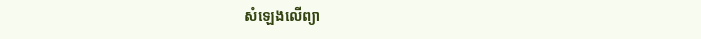សំឡេងលើព្យា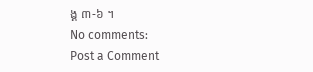ង្គ ៣-៦ ។
No comments:
Post a Comment